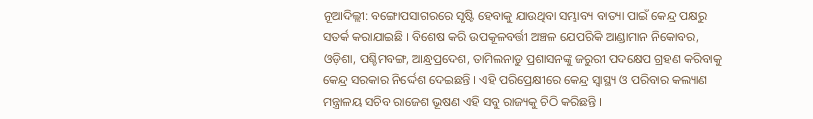ନୂଆଦିଲ୍ଲୀ: ବଙ୍ଗୋପସାଗରରେ ସୃଷ୍ଟି ହେବାକୁ ଯାଉଥିବା ସମ୍ଭାବ୍ୟ ବାତ୍ୟା ପାଇଁ କେନ୍ଦ୍ର ପକ୍ଷରୁ ସତର୍କ କରାଯାଇଛି । ବିଶେଷ କରି ଉପକୂଳବର୍ତ୍ତୀ ଅଞ୍ଚଳ ଯେପରିକି ଆଣ୍ଡାମାନ ନିକୋବର, ଓଡ଼ିଶା, ପଶ୍ଚିମବଙ୍ଗ, ଆନ୍ଧ୍ରପ୍ରଦେଶ, ତାମିଲନାଡୁ ପ୍ରଶାସନଙ୍କୁ ଜରୁରୀ ପଦକ୍ଷେପ ଗ୍ରହଣ କରିବାକୁ କେନ୍ଦ୍ର ସରକାର ନିର୍ଦ୍ଦେଶ ଦେଇଛନ୍ତି । ଏହି ପରିପ୍ରେକ୍ଷୀରେ କେନ୍ଦ୍ର ସ୍ୱାସ୍ଥ୍ୟ ଓ ପରିବାର କଲ୍ୟାଣ ମନ୍ତ୍ରାଳୟ ସଚିବ ରାଜେଶ ଭୂଷଣ ଏହି ସବୁ ରାଜ୍ୟକୁ ଚିଠି କରିଛନ୍ତି ।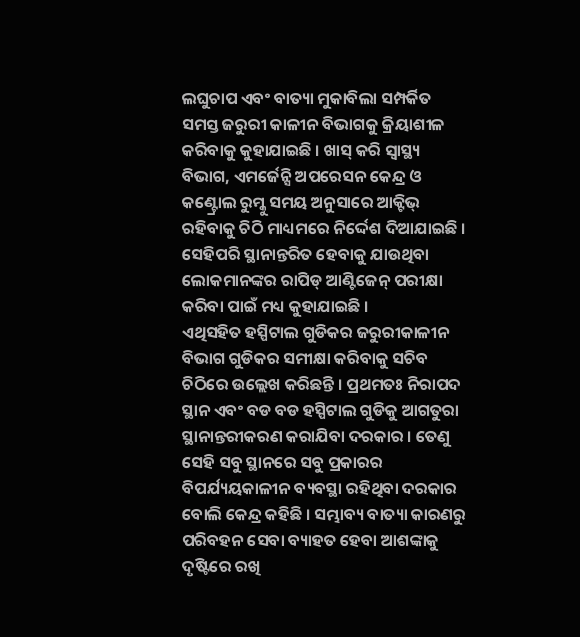ଲଘୁଚାପ ଏବଂ ବାତ୍ୟା ମୁକାବିଲା ସମ୍ପର୍କିତ ସମସ୍ତ ଜରୁରୀ କାଳୀନ ବିଭାଗକୁ କ୍ରିୟାଶୀଳ କରିବାକୁ କୁହାଯାଇଛି । ଖାସ୍ କରି ସ୍ୱାସ୍ଥ୍ୟ ବିଭାଗ, ଏମର୍ଜେନ୍ସି ଅପରେସନ କେନ୍ଦ୍ର ଓ କଣ୍ଟ୍ରୋଲ ରୁମ୍କୁ ସମୟ ଅନୁସାରେ ଆକ୍ଟିଭ୍ ରହିବାକୁ ଚିଠି ମାଧ୍ୟମରେ ନିର୍ଦ୍ଦେଶ ଦିଆଯାଇଛି । ସେହିପରି ସ୍ଥାନାନ୍ତରିତ ହେବାକୁ ଯାଉଥିବା ଲୋକମାନଙ୍କର ରାପିଡ୍ ଆଣ୍ଟିଜେନ୍ ପରୀକ୍ଷା କରିବା ପାଇଁ ମଧ୍ୟ କୁହାଯାଇଛି ।
ଏଥିସହିତ ହସ୍ପିଟାଲ ଗୁଡିକର ଜରୁରୀକାଳୀନ ବିଭାଗ ଗୁଡିକର ସମୀକ୍ଷା କରିବାକୁ ସଚିବ ଚିଠିରେ ଉଲ୍ଲେଖ କରିଛନ୍ତି । ପ୍ରଥମତଃ ନିରାପଦ ସ୍ଥାନ ଏବଂ ବଡ ବଡ ହସ୍ପିଟାଲ ଗୁଡିକୁ ଆଗତୁରା ସ୍ଥାନାନ୍ତରୀକରଣ କରାଯିବା ଦରକାର । ତେଣୁ ସେହି ସବୁ ସ୍ଥାନରେ ସବୁ ପ୍ରକାରର ବିପର୍ଯ୍ୟୟକାଳୀନ ବ୍ୟବସ୍ଥା ରହିଥିବା ଦରକାର ବୋଲି କେନ୍ଦ୍ର କହିଛି । ସମ୍ଭାବ୍ୟ ବାତ୍ୟା କାରଣରୁ ପରିବହନ ସେବା ବ୍ୟାହତ ହେବା ଆଶଙ୍କାକୁ ଦୃଷ୍ଟିରେ ରଖି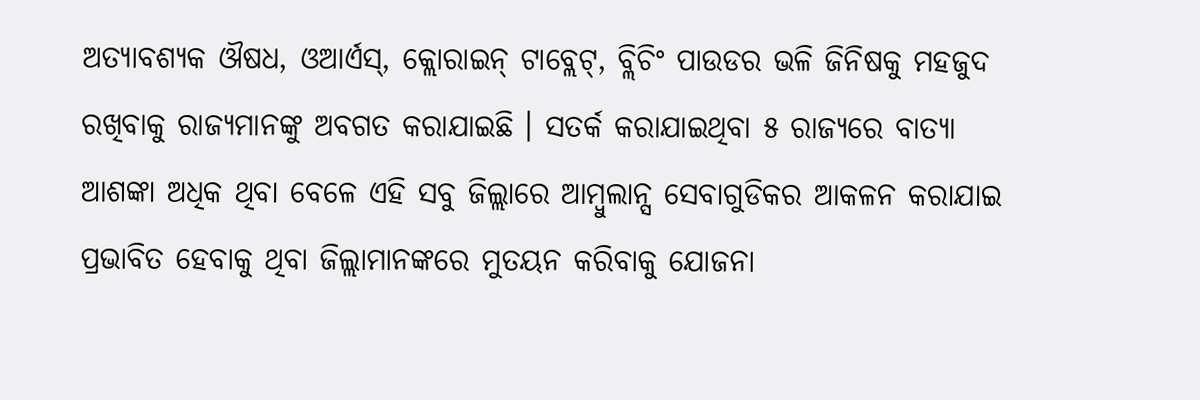ଅତ୍ୟାବଶ୍ୟକ ଔଷଧ, ଓଆର୍ଏସ୍, କ୍ଲୋରାଇନ୍ ଟାବ୍ଲେଟ୍, ବ୍ଲିଚିଂ ପାଉଡର ଭଳି ଜିନିଷକୁ ମହଜୁଦ ରଖିବାକୁ ରାଜ୍ୟମାନଙ୍କୁ ଅବଗତ କରାଯାଇଛି । ସତର୍କ କରାଯାଇଥିବା ୫ ରାଜ୍ୟରେ ବାତ୍ୟା ଆଶଙ୍କା ଅଧିକ ଥିବା ବେଳେ ଏହି ସବୁ ଜିଲ୍ଲାରେ ଆମ୍ବୁଲାନ୍ସ ସେବାଗୁଡିକର ଆକଳନ କରାଯାଇ ପ୍ରଭାବିତ ହେବାକୁ ଥିବା ଜିଲ୍ଲାମାନଙ୍କରେ ମୁତୟନ କରିବାକୁ ଯୋଜନା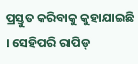ପ୍ରସ୍ତୁତ କରିବାକୁ କୁହାଯାଇଛି । ସେହିପରି ରାପିଡ୍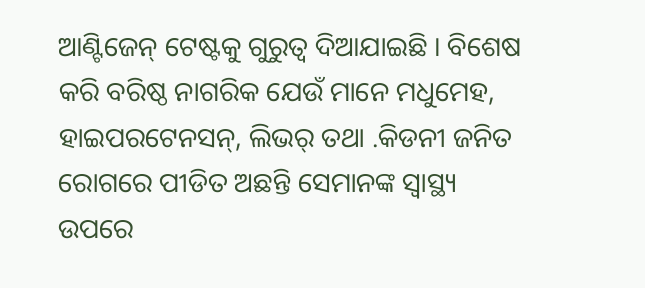ଆଣ୍ଟିଜେନ୍ ଟେଷ୍ଟକୁ ଗୁରୁତ୍ୱ ଦିଆଯାଇଛି । ବିଶେଷ କରି ବରିଷ୍ଠ ନାଗରିକ ଯେଉଁ ମାନେ ମଧୁମେହ, ହାଇପରଟେନସନ୍, ଲିଭର୍ ତଥା .କିଡନୀ ଜନିତ ରୋଗରେ ପୀଡିତ ଅଛନ୍ତି ସେମାନଙ୍କ ସ୍ୱାସ୍ଥ୍ୟ ଉପରେ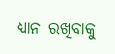ଧ୍ୟାନ ରଖିବାକୁ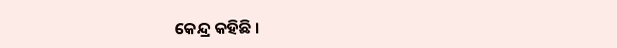କେନ୍ଦ୍ର କହିଛି ।